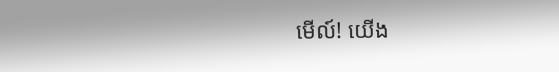មើល៍! យើង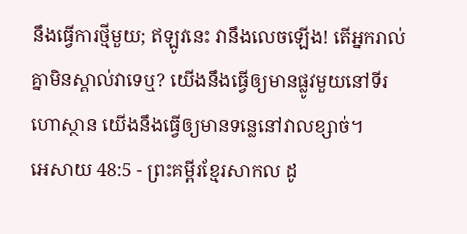នឹងធ្វើការថ្មីមួយ; ឥឡូវនេះ វានឹងលេចឡើង! តើអ្នករាល់គ្នាមិនស្គាល់វាទេឬ? យើងនឹងធ្វើឲ្យមានផ្លូវមួយនៅទីរហោស្ថាន យើងនឹងធ្វើឲ្យមានទន្លេនៅវាលខ្សាច់។
អេសាយ 48:5 - ព្រះគម្ពីរខ្មែរសាកល ដូ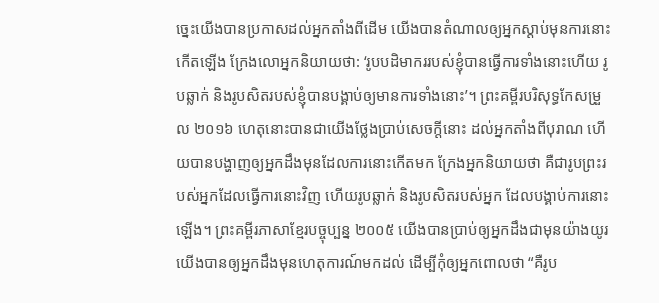ច្នេះយើងបានប្រកាសដល់អ្នកតាំងពីដើម យើងបានតំណាលឲ្យអ្នកស្ដាប់មុនការនោះកើតឡើង ក្រែងលោអ្នកនិយាយថា: ‘រូបបដិមាកររបស់ខ្ញុំបានធ្វើការទាំងនោះហើយ រូបឆ្លាក់ និងរូបសិតរបស់ខ្ញុំបានបង្គាប់ឲ្យមានការទាំងនោះ’។ ព្រះគម្ពីរបរិសុទ្ធកែសម្រួល ២០១៦ ហេតុនោះបានជាយើងថ្លែងប្រាប់សេចក្ដីនោះ ដល់អ្នកតាំងពីបុរាណ ហើយបានបង្ហាញឲ្យអ្នកដឹងមុនដែលការនោះកើតមក ក្រែងអ្នកនិយាយថា គឺជារូបព្រះរបស់អ្នកដែលធ្វើការនោះវិញ ហើយរូបឆ្លាក់ និងរូបសិតរបស់អ្នក ដែលបង្គាប់ការនោះឡើង។ ព្រះគម្ពីរភាសាខ្មែរបច្ចុប្បន្ន ២០០៥ យើងបានប្រាប់ឲ្យអ្នកដឹងជាមុនយ៉ាងយូរ យើងបានឲ្យអ្នកដឹងមុនហេតុការណ៍មកដល់ ដើម្បីកុំឲ្យអ្នកពោលថា “គឺរូប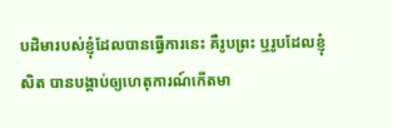បដិមារបស់ខ្ញុំដែលបានធ្វើការនេះ គឺរូបព្រះ ឬរូបដែលខ្ញុំសិត បានបង្គាប់ឲ្យហេតុការណ៍កើតមា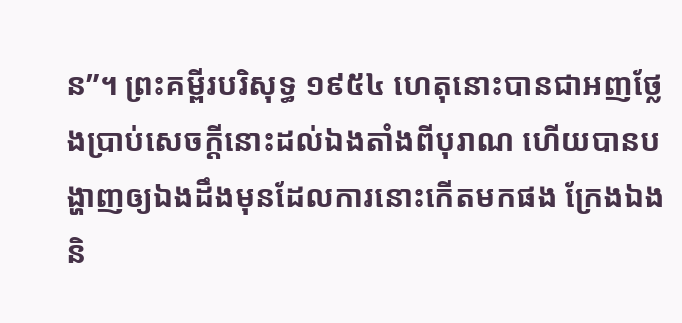ន”។ ព្រះគម្ពីរបរិសុទ្ធ ១៩៥៤ ហេតុនោះបានជាអញថ្លែងប្រាប់សេចក្ដីនោះដល់ឯងតាំងពីបុរាណ ហើយបានបង្ហាញឲ្យឯងដឹងមុនដែលការនោះកើតមកផង ក្រែងឯងនិ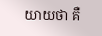យាយថា គឺ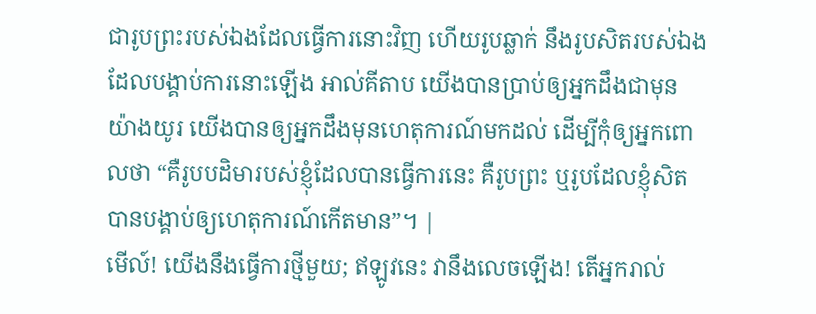ជារូបព្រះរបស់ឯងដែលធ្វើការនោះវិញ ហើយរូបឆ្លាក់ នឹងរូបសិតរបស់ឯង ដែលបង្គាប់ការនោះឡើង អាល់គីតាប យើងបានប្រាប់ឲ្យអ្នកដឹងជាមុនយ៉ាងយូរ យើងបានឲ្យអ្នកដឹងមុនហេតុការណ៍មកដល់ ដើម្បីកុំឲ្យអ្នកពោលថា “គឺរូបបដិមារបស់ខ្ញុំដែលបានធ្វើការនេះ គឺរូបព្រះ ឬរូបដែលខ្ញុំសិត បានបង្គាប់ឲ្យហេតុការណ៍កើតមាន”។ |
មើល៍! យើងនឹងធ្វើការថ្មីមួយ; ឥឡូវនេះ វានឹងលេចឡើង! តើអ្នករាល់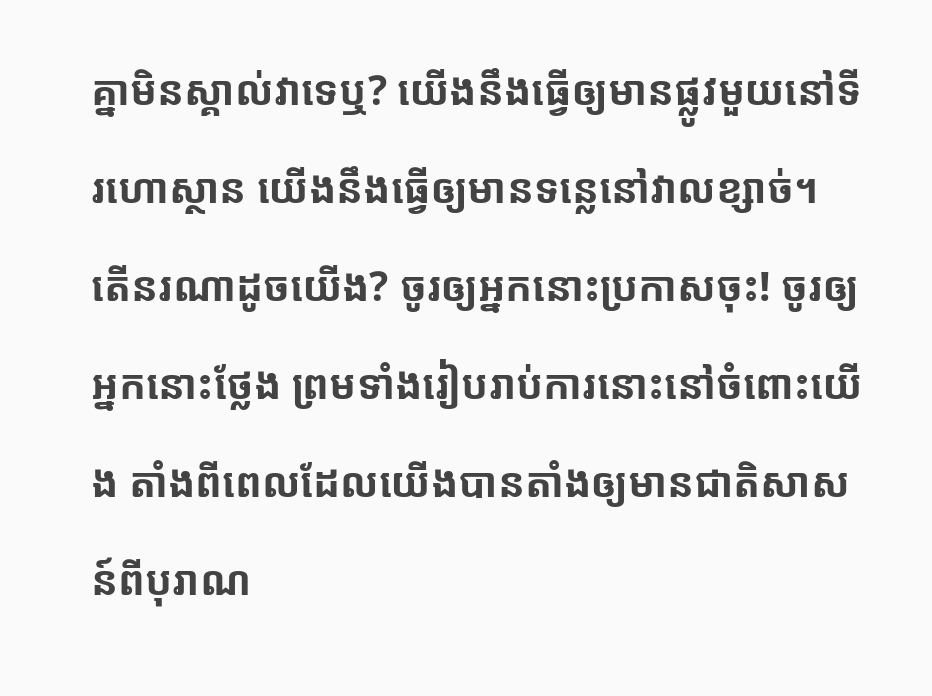គ្នាមិនស្គាល់វាទេឬ? យើងនឹងធ្វើឲ្យមានផ្លូវមួយនៅទីរហោស្ថាន យើងនឹងធ្វើឲ្យមានទន្លេនៅវាលខ្សាច់។
តើនរណាដូចយើង? ចូរឲ្យអ្នកនោះប្រកាសចុះ! ចូរឲ្យអ្នកនោះថ្លែង ព្រមទាំងរៀបរាប់ការនោះនៅចំពោះយើង តាំងពីពេលដែលយើងបានតាំងឲ្យមានជាតិសាសន៍ពីបុរាណ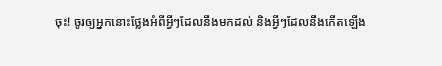ចុះ! ចូរឲ្យអ្នកនោះថ្លែងអំពីអ្វីៗដែលនឹងមកដល់ និងអ្វីៗដែលនឹងកើតឡើង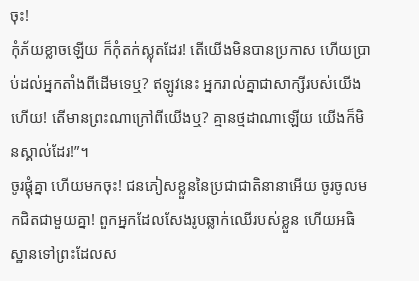ចុះ!
កុំភ័យខ្លាចឡើយ ក៏កុំតក់ស្លុតដែរ! តើយើងមិនបានប្រកាស ហើយប្រាប់ដល់អ្នកតាំងពីដើមទេឬ? ឥឡូវនេះ អ្នករាល់គ្នាជាសាក្សីរបស់យើងហើយ! តើមានព្រះណាក្រៅពីយើងឬ? គ្មានថ្មដាណាឡើយ យើងក៏មិនស្គាល់ដែរ!”។
ចូរផ្ដុំគ្នា ហើយមកចុះ! ជនភៀសខ្លួននៃប្រជាជាតិនានាអើយ ចូរចូលមកជិតជាមួយគ្នា! ពួកអ្នកដែលសែងរូបឆ្លាក់ឈើរបស់ខ្លួន ហើយអធិស្ឋានទៅព្រះដែលស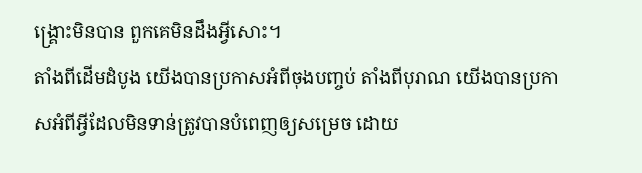ង្គ្រោះមិនបាន ពួកគេមិនដឹងអ្វីសោះ។
តាំងពីដើមដំបូង យើងបានប្រកាសអំពីចុងបញ្ចប់ តាំងពីបុរាណ យើងបានប្រកាសអំពីអ្វីដែលមិនទាន់ត្រូវបានបំពេញឲ្យសម្រេច ដោយ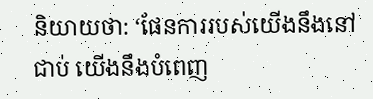និយាយថា: ‘ផែនការរបស់យើងនឹងនៅជាប់ យើងនឹងបំពេញ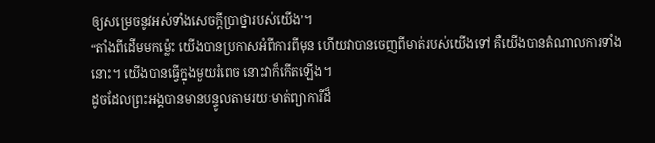ឲ្យសម្រេចនូវអស់ទាំងសេចក្ដីប្រាថ្នារបស់យើង’។
“តាំងពីដើមមកម្ល៉េះ យើងបានប្រកាសអំពីការពីមុន ហើយវាបានចេញពីមាត់របស់យើងទៅ គឺយើងបានតំណាលការទាំងនោះ។ យើងបានធ្វើក្នុងមួយរំពេច នោះវាក៏កើតឡើង។
ដូចដែលព្រះអង្គបានមានបន្ទូលតាមរយៈមាត់ព្យាការីដ៏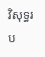វិសុទ្ធរប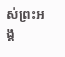ស់ព្រះអង្គ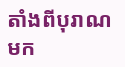តាំងពីបុរាណមក